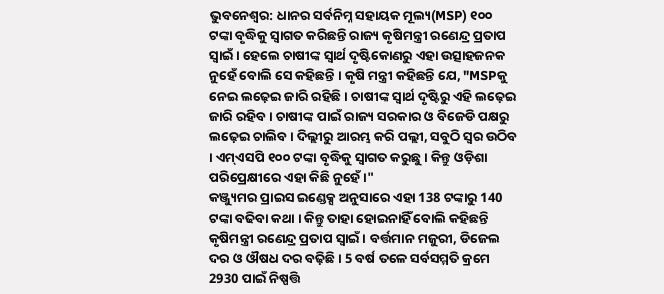ଭୁବନେଶ୍ବର: ଧାନର ସର୍ବନିମ୍ନ ସହାୟକ ମୂଲ୍ୟ(MSP) ୧୦୦ ଟଙ୍କା ବୃଦ୍ଧିକୁ ସ୍ୱାଗତ କରିଛନ୍ତି ରାଜ୍ୟ କୃଷିମନ୍ତ୍ରୀ ରଣେନ୍ଦ୍ର ପ୍ରତାପ ସ୍ୱାଇଁ । ହେଲେ ଚାଷୀଙ୍କ ସ୍ୱାର୍ଥ ଦୃଷ୍ଟିକୋଣରୁ ଏହା ଉତ୍ସାହଜନକ ନୁହେଁ ବୋଲି ସେ କହିଛନ୍ତି । କୃଷି ମନ୍ତ୍ରୀ କହିଛନ୍ତି ଯେ, "MSPକୁ ନେଇ ଲଢ଼େଇ ଜାରି ରହିଛି । ଚାଷୀଙ୍କ ସ୍ୱାର୍ଥ ଦୃଷ୍ଟିରୁ ଏହି ଲଢ଼େଇ ଜାରି ରହିବ । ଚାଷୀଙ୍କ ପାଇଁ ରାଜ୍ୟ ସରକାର ଓ ବିଜେଡି ପକ୍ଷରୁ ଲଢ଼େଇ ଚାଲିବ । ଦିଲ୍ଲୀରୁ ଆରମ୍ଭ କରି ପଲ୍ଲୀ, ସବୁଠି ସ୍ୱର ଉଠିବ । ଏମ୍ଏସପି ୧୦୦ ଟଙ୍କା ବୃଦ୍ଧିକୁ ସ୍ବାଗତ କରୁଛୁ । କିନ୍ତୁ ଓଡ଼ିଶା ପରିପ୍ରେକ୍ଷୀରେ ଏହା କିଛି ନୁହେଁ ।"
କଞ୍ଜ୍ୟୁମର ପ୍ରାଇସ ଇଣ୍ଡେକ୍ସ ଅନୁସାରେ ଏହା 138 ଟଙ୍କାରୁ 140 ଟଙ୍କା ବଢିବା କଥା । କିନ୍ତୁ ତାହା ହୋଇନାହିଁ ବୋଲି କହିଛନ୍ତି କୃଷିମନ୍ତ୍ରୀ ରଣେନ୍ଦ୍ର ପ୍ରତାପ ସ୍ୱାଇଁ । ବର୍ତ୍ତମାନ ମଜୁରୀ, ଡିଜେଲ ଦର ଓ ଔଷଧ ଦର ବଢ଼ିଛି । 5 ବର୍ଷ ତଳେ ସର୍ବସମ୍ମତି କ୍ରମେ 2930 ପାଇଁ ନିଷ୍ପତ୍ତି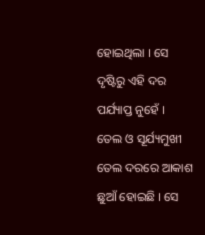ହୋଇଥିଲା । ସେ ଦୃଷ୍ଟିରୁ ଏହି ଦର ପର୍ଯ୍ୟାପ୍ତ ନୁହେଁ ।
ତେଲ ଓ ସୂର୍ଯ୍ୟମୁଖୀ ତେଲ ଦରରେ ଆକାଶ ଛୁଆଁ ହୋଇଛି । ସେ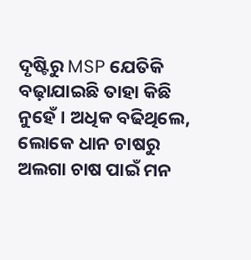ଦୃଷ୍ଟିରୁ MSP ଯେତିକି ବଢ଼ାଯାଇଛି ତାହା କିଛି ନୁହେଁ । ଅଧିକ ବଢିଥିଲେ, ଲୋକେ ଧାନ ଚାଷରୁ ଅଲଗା ଚାଷ ପାଇଁ ମନ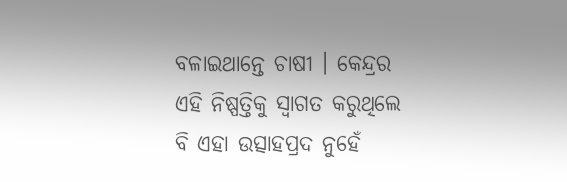ବଳାଇଥାନ୍ତେ ଚାଷୀ । କେନ୍ଦ୍ରର ଏହି ନିଷ୍ପତ୍ତିକୁ ସ୍ବାଗତ କରୁଥିଲେ ବି ଏହା ଉତ୍ସାହପ୍ରଦ ନୁହେଁ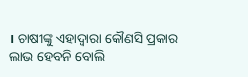। ଚାଷୀଙ୍କୁ ଏହାଦ୍ବାରା କୌଣସି ପ୍ରକାର ଲାଭ ହେବନି ବୋଲି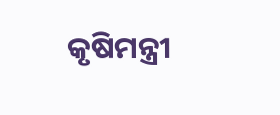କୃଷିମନ୍ତ୍ରୀ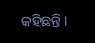କହିଛନ୍ତି ।